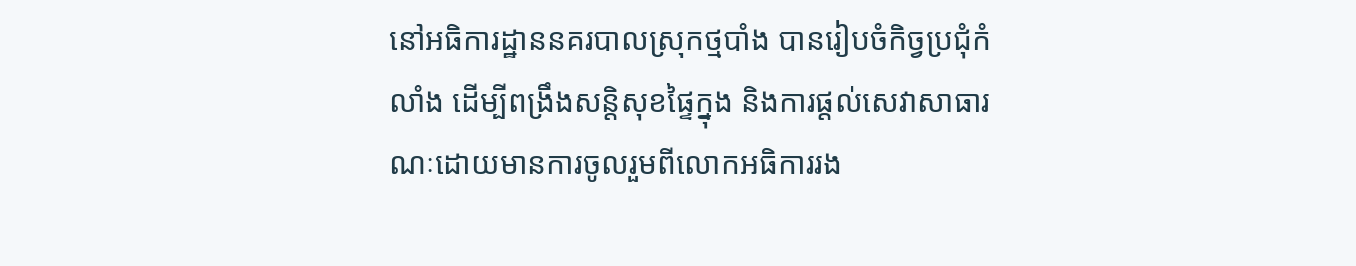នៅអធិការដ្ឋាននគរបាលស្រុកថ្មបាំង បានរៀបចំកិច្វប្រជុំកំលាំង ដើម្បីពង្រឹងសន្តិសុខផ្ទៃក្នុង និងការផ្តល់សេវាសាធារណៈដោយមានការចូលរួមពីលោកអធិការរង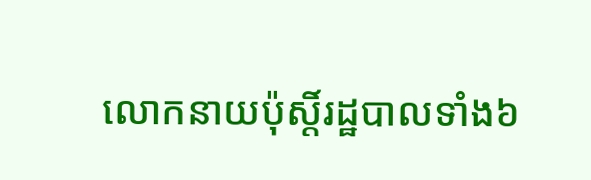លោកនាយប៉ុស្តិ៍រដ្ឋបាលទាំង៦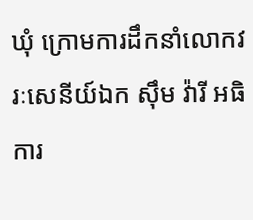ឃុំ ក្រោមការដឹកនាំលោកវរៈសេនីយ៍ឯក ស៊ឹម វ៉ារី អធិការ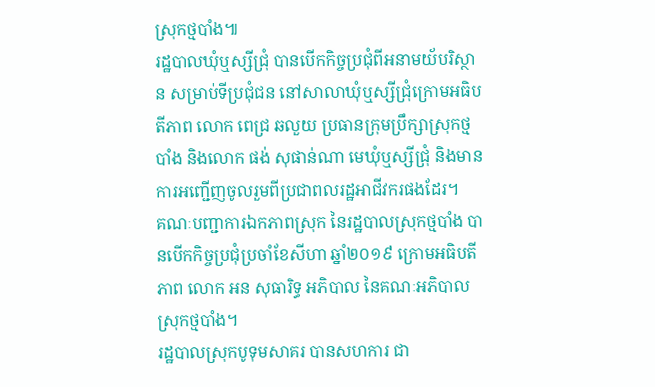ស្រុកថ្មបាំង៕
រដ្ឋបាលឃុំឬស្សីជ្រុំ បានបើកកិច្ចប្រជុំពីអនាមយ័បរិស្ថាន សម្រាប់ទីប្រជុំជន នៅសាលាឃុំឬស្សីជ្រុំក្រោមអធិបតីភាព លោក ពេជ្រ ឆលួយ ប្រធានក្រុមប្រឹក្សាស្រុកថ្មបាំង និងលោក ផង់ សុផាន់ណា មេឃុំឬស្សីជ្រុំ និងមានការអញ្ជើញចូលរួមពីប្រជាពលរដ្ឋអាជីវករផងដែរ។
គណៈបញ្ជាការឯកភាពស្រុក នៃរដ្ឋបាលស្រុកថ្មបាំង បានបើកកិច្ចប្រជុំប្រចាំខែសីហា ឆ្នាំ២០១៩ ក្រោមអធិបតីភាព លោក អន សុធារិទ្ធ អភិបាល នៃគណៈអភិបាលស្រុកថ្មបាំង។
រដ្ឋបាលស្រុកបូទុមសាគរ បានសហការ ជា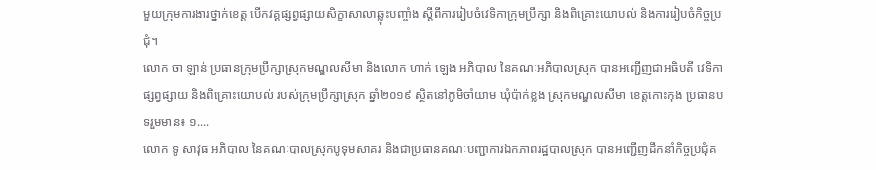មួយក្រុមការងារថ្នាក់ខេត្ត បើកវគ្គផ្សព្វផ្សាយសិក្ខាសាលាឆ្លុះបញ្ចាំង ស្តីពីការរៀបចំវេទិកាក្រុមប្រឹក្សា និងពិគ្រោះយោបល់ និងការរៀបចំកិច្ចប្រជុំ។
លោក ចា ឡាន់ ប្រធានក្រុមប្រឹក្សាស្រុកមណ្ឌលសីមា និងលោក ហាក់ ឡេង អភិបាល នៃគណៈអភិបាលស្រុក បានអញ្ជើញជាអធិបតី វេទិកាផ្សព្វផ្សាយ និងពិគ្រោះយោបល់ របស់ក្រុមប្រឹក្សាស្រុក ឆ្នាំ២០១៩ ស្ថិតនៅភូមិចាំយាម ឃុំប៉ាក់ខ្លង ស្រុកមណ្ឌលសីមា ខេត្តកោះកុង ប្រធានបទរួមមាន៖ ១....
លោក ទូ សាវុធ អភិបាល នៃគណៈបាលស្រុកបូទុមសាគរ និងជាប្រធានគណៈបញ្ជាការឯកភាពរដ្ឋបាលស្រុក បានអញ្ជើញដឹកនាំកិច្ចប្រជុំគ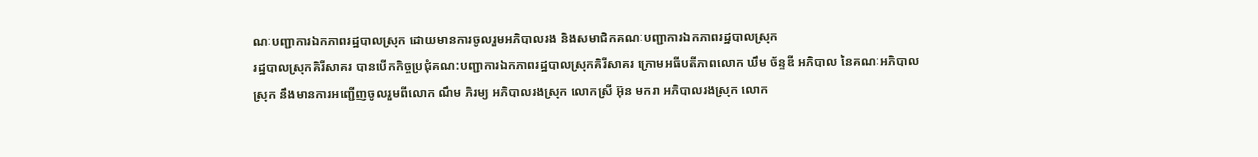ណៈបញ្ជាការឯកភាពរដ្ឋបាលស្រុក ដោយមានការចូលរួមអភិបាលរង និងសមាជិកគណៈបញ្ជាការឯកភាពរដ្ឋបាលស្រុក
រដ្ឋបាលស្រុកគិរីសាគរ បានបេីកកិច្ចប្រជុំគណ:បញ្ជាការឯកភាពរដ្ឋបាលស្រុកគិរីសាគរ ក្រោមអធីបតីភាពលោក ឃឹម ច័ន្ទឌី អភិបាល នៃគណៈអភិបាលស្រុក នឹងមានការអញ្ជេីញចូលរួមពីលោក ណឹម ភិរម្យ អភិបាលរងស្រុក លោកស្រី អ៊ុន មករា អភិបាលរងស្រុក លោក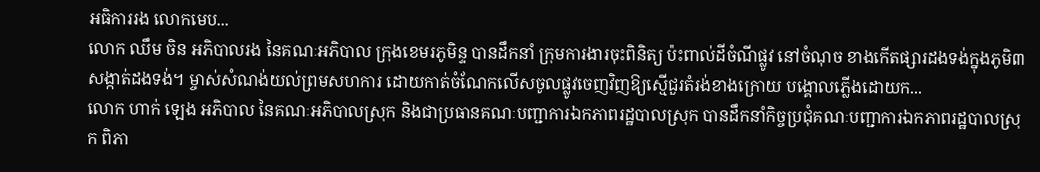អធិការរង លោកមេប...
លោក ឈឹម ចិន អភិបាលរង នៃគណៈអភិបាល ក្រុងខេមរភូមិន្ទ បានដឹកនាំ ក្រុមការងារចុះពិនិត្យ ប៉ះពាល់ដីចំណីផ្លូវ នៅចំណុច ខាងកើតផ្សារដងទង់ក្នុងភូមិ៣ សង្កាត់ដងទង់។ ម្ចាស់សំណង់យល់ព្រមសហការ ដោយកាត់ចំណែកលើសចូលផ្លូវចេញវិញឱ្យស្មើជួរតំរង់ខាងក្រោយ បង្គោលភ្លើងដោយក...
លោក ហាក់ ឡេង អភិបាល នៃគណៈអភិបាលស្រុក និងជាប្រធានគណៈបញ្ជាការឯកភាពរដ្ឋបាលស្រុក បានដឹកនាំកិច្ចប្រជុំគណៈបញ្ជាការឯកភាពរដ្ឋបាលស្រុក ពិភា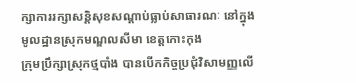ក្សាការរក្សាសន្តិសុខសណ្ដាប់ធ្លាប់សាធារណៈ នៅក្នុងមូលដ្ឋានស្រុកមណ្ឌលសីមា ខេត្តកោះកុង
ក្រុមប្រឹក្សាស្រុកថ្មបាំង បានបើកកិច្ចប្រជុំវិសាមញ្ញលើ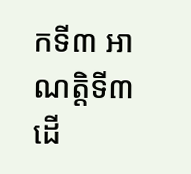កទី៣ អាណត្តិទី៣ ដើ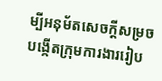ម្បីអនុម័តសេចក្តីសម្រចបង្កើតក្រុមការងាររៀប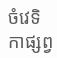ចំវេទិកាផ្សព្វ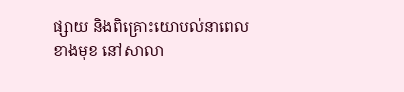ផ្សាយ និងពិគ្រោះយោបល់នាពេលខាងមុខ នៅសាលា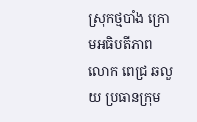ស្រុកថ្មបាំង ក្រោមអធិបតីភាព លោក ពេជ្រ ឆលួយ ប្រធានក្រុម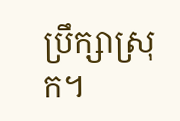ប្រឹក្សាស្រុក។